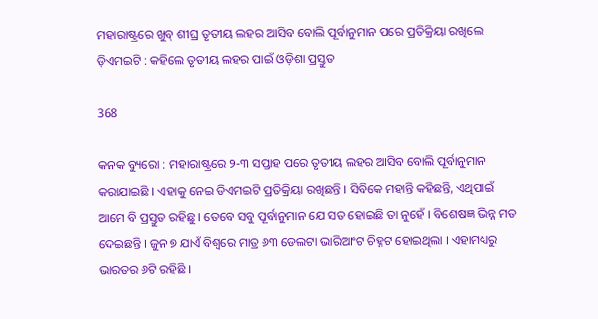ମହାରାଷ୍ଟ୍ରରେ ଖୁବ୍ ଶୀଘ୍ର ତୃତୀୟ ଲହର ଆସିବ ବୋଲି ପୂର୍ବାନୁମାନ ପରେ ପ୍ରତିକ୍ରିୟା ରଖିଲେ ଡ଼ିଏମଇଟି : କହିଲେ ତୃତୀୟ ଲହର ପାଇଁ ଓଡ଼ିଶା ପ୍ରସ୍ତୁତ

368

କନକ ବ୍ୟୁରୋ : ମହାରାଷ୍ଟ୍ରରେ ୨-୩ ସପ୍ତାହ ପରେ ତୃତୀୟ ଲହର ଆସିବ ବୋଲି ପୂର୍ବାନୁମାନ କରାଯାଇଛି । ଏହାକୁ ନେଇ ଡିଏମଇଟି ପ୍ରତିକ୍ରିୟା ରଖିଛନ୍ତି । ସିବିକେ ମହାନ୍ତି କହିଛନ୍ତି, ଏଥିପାଇଁ ଆମେ ବି ପ୍ରସ୍ତୁତ ରହିଛୁ । ତେବେ ସବୁ ପୂର୍ବାନୁମାନ ଯେ ସତ ହୋଇଛି ତା ନୁହେଁ । ବିଶେଷଜ୍ଞ ଭିନ୍ନ ମତ ଦେଇଛନ୍ତି । ଜୁନ ୭ ଯାଏଁ ବିଶ୍ୱରେ ମାତ୍ର ୬୩ ଡେଲଟା ଭାରିଆଂଟ ଚିହ୍ନଟ ହୋଇଥିଲା । ଏହାମଧ୍ୟରୁ ଭାରତର ୬ଟି ରହିଛି ।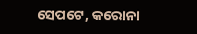ସେପଟେ, କରୋନା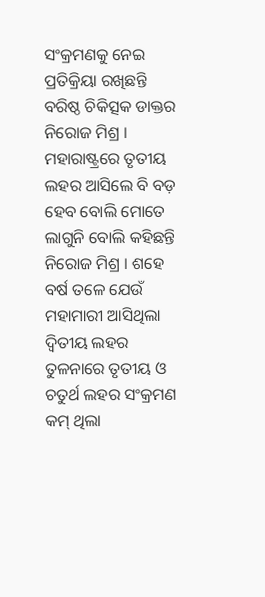ସଂକ୍ରମଣକୁ ନେଇ ପ୍ରତିକ୍ରିୟା ରଖିଛନ୍ତି ବରିଷ୍ଠ ଚିକିତ୍ସକ ଡାକ୍ତର ନିରୋଜ ମିଶ୍ର । ମହାରାଷ୍ଟ୍ରରେ ତୃତୀୟ ଲହର ଆସିଲେ ବି ବଡ଼ ହେବ ବୋଲି ମୋତେ ଲାଗୁନି ବୋଲି କହିଛନ୍ତି ନିରୋଜ ମିଶ୍ର । ଶହେ ବର୍ଷ ତଳେ ଯେଉଁ ମହାମାରୀ ଆସିଥିଲା ଦ୍ୱିତୀୟ ଲହର ତୁଳନାରେ ତୃତୀୟ ଓ ଚତୁର୍ଥ ଲହର ସଂକ୍ରମଣ କମ୍ ଥିଲା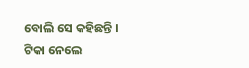ବୋଲି ସେ କହିଛନ୍ତି । ଟିକା ନେଲେ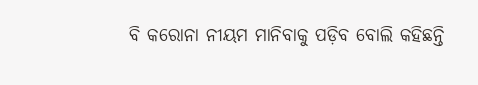ବି କରୋନା ନୀୟମ ମାନିବାକୁ ପଡ଼ିବ ବୋଲି କହିଛନ୍ତି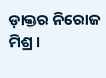ଡ଼ାକ୍ତର ନିରୋଜ ମିଶ୍ର ।